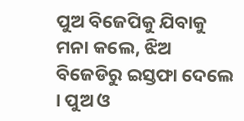ପୁଅ ବିଜେପିକୁ ଯିବାକୁ ମନା କଲେ, ଝିଅ ବିଜେଡିରୁ ଇସ୍ତଫା ଦେଲେ । ପୁଅ ଓ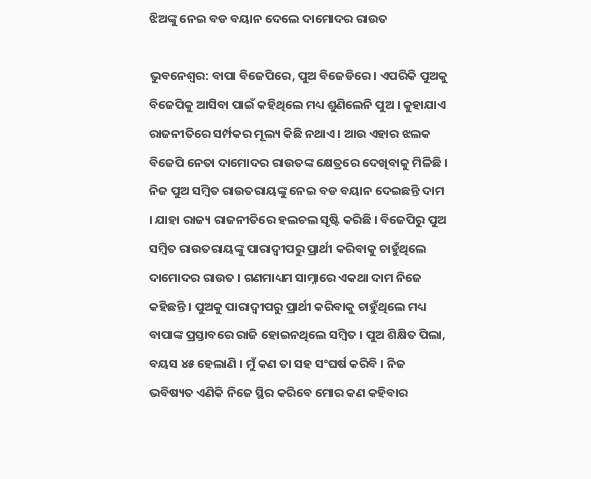ଝିଅଙ୍କୁ ନେଇ ବଡ ବୟାନ ଦେଲେ ଦାମୋଦର ରାଉତ

ଭୁବନେଶ୍ୱର: ବାପା ବିଜେପିରେ, ପୁଅ ବିଜେଡିରେ । ଏପରିକି ପୁଅକୁ ବିଜେପିକୁ ଆସିବା ପାଇଁ କହିଥିଲେ ମଧ୍ୟ ଶୁଣିଲେନି ପୁଅ । କୁହାଯାଏ ରାଜନୀତିରେ ସର୍ମ୍ପକର ମୂଲ୍ୟ କିଛି ନଥାଏ । ଆଉ ଏହାର ଝଲକ ବିଜେପି ନେତା ଦାମୋଦର ରାଉତଙ୍କ କ୍ଷେତ୍ରରେ ଦେଖିବାକୁ ମିଳିଛି । ନିଜ ପୁଅ ସମ୍ବିତ ରାଉତରାୟଙ୍କୁ ନେଇ ବଡ ବୟାନ ଦେଇଛନ୍ତି ଦାମ । ଯାହା ରାଜ୍ୟ ରାଜନୀତିରେ ହଲଚଲ ସୃଷ୍ଟି କରିଛି । ବିଜେପିରୁ ପୁଅ ସମ୍ବିତ ରାଉତରାୟଙ୍କୁ ପାରାଦ୍ୱୀପରୁ ପ୍ରାର୍ଥୀ କରିବାକୁ ଚାହୁଁଥିଲେ ଦାମୋଦର ରାଉତ । ଗଣମାଧ୍ୟମ ସାମ୍ନାରେ ଏକଥା ଦାମ ନିଜେ କହିଛନ୍ତି । ପୁଅକୁ ପାରାଦ୍ୱୀପରୁ ପ୍ରାର୍ଥୀ କରିବାକୁ ଚାହୁଁଥିଲେ ମଧ୍ୟ ବାପାଙ୍କ ପ୍ରସ୍ତାବରେ ରାଜି ହୋଇନଥିଲେ ସମ୍ବିତ । ପୁଅ ଶିକ୍ଷିତ ପିଲା, ବୟସ ୪୫ ହେଲାଣି । ମୁଁ କଣ ତା ସହ ସଂଘର୍ଷ କରିବି । ନିଜ ଭବିଷ୍ୟତ ଏଣିକି ନିଜେ ସ୍ଥିର କରିବେ ମୋର କଣ କହିବାର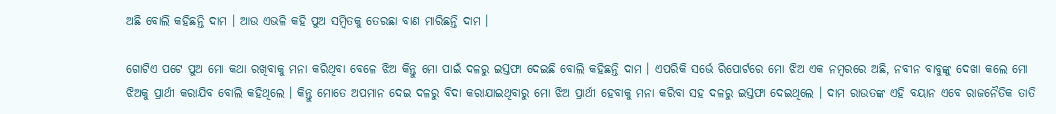ଅଛି ବୋଲି କହିଛନ୍ତି ଦାମ । ଆଉ ଏଭଳି କହି ପୁଅ ସମ୍ବିତକୁ ତେରଛା ବାଣ ମାରିଛନ୍ତି ଦାମ ।

ଗୋଟିଏ ପଟେ ପୁଅ ମୋ କଥା ରଖିବାକୁ ମନା କରିଥିବା ବେଳେ ଝିଅ କିନ୍ତୁ ମୋ ପାଇଁ ଦଳରୁ ଇସ୍ତଫା ଦେଇଛି ବୋଲି କହିଛନ୍ତି ଦାମ । ଏପରିକି ସର୍ଭେ ରିପୋର୍ଟରେ ମୋ ଝିଅ ଏକ ନମ୍ବରରେ ଅଛି, ନବୀନ ବାବୁଙ୍କୁ ଦେଖା କଲେ ମୋ ଝିଅକୁ ପ୍ରାର୍ଥୀ କରାଯିବ ବୋଲି କହିଥିଲେ । କିନ୍ତୁ ମୋତେ ଅପମାନ ଦେଇ ଦଳରୁ ବିଦା କରାଯାଇଥିବାରୁ ମୋ ଝିଅ ପ୍ରାର୍ଥୀ ହେବାକୁ ମନା କରିବା ସହ ଦଳରୁ ଇସ୍ତଫା ଦେଇଥିଲେ । ଦାମ ରାଉତଙ୍କ ଏହି ବୟାନ ଏବେ ରାଜନୈତିକ ତାତି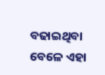ବଢାଇଥିବା ବେଳେ ଏହା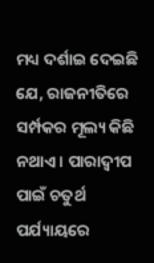ମଧ୍ୟ ଦର୍ଶାଇ ଦେଇଛି ଯେ, ରାଜନୀତିରେ ସର୍ମ୍ପକର ମୂଲ୍ୟ କିଛି ନଥାଏ । ପାରାଦ୍ୱୀପ ପାଇଁ ଚତୁର୍ଥ ପର୍ଯ୍ୟାୟରେ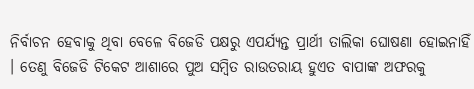ନିର୍ବାଚନ ହେବାକୁ ଥିବା ବେଳେ ବିଜେଡି ପକ୍ଷରୁ ଏପର୍ଯ୍ୟନ୍ତ ପ୍ରାର୍ଥୀ ତାଲିକା ଘୋଷଣା ହୋଇନାହିଁ । ତେଣୁ ବିଜେଡି ଟିକେଟ ଆଶାରେ ପୁଅ ସମ୍ବିତ ରାଉତରାୟ ହୁଏତ ବାପାଙ୍କ ଅଫରକୁ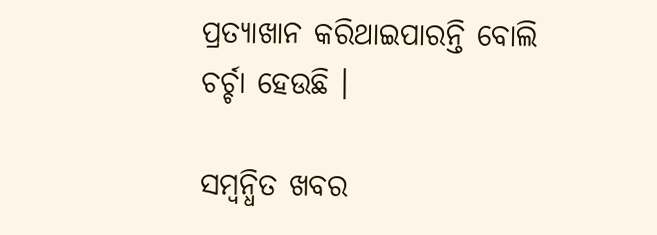ପ୍ରତ୍ୟାଖାନ କରିଥାଇପାରନ୍ତି ବୋଲି ଚର୍ଚ୍ଚା ହେଉଛି ।

ସମ୍ବନ୍ଧିତ ଖବର